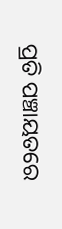ପ୍ରତି ପଞ୍ଚାୟତରେ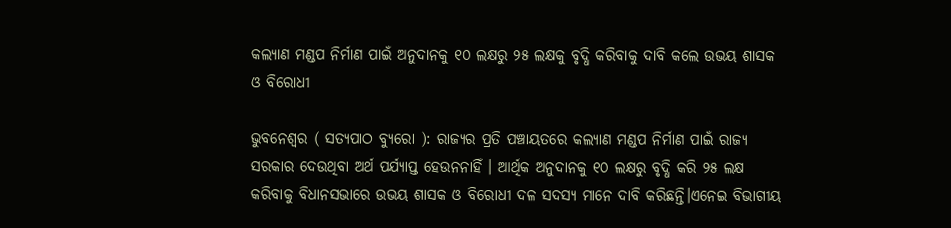କଲ୍ୟାଣ ମଣ୍ଡପ ନିର୍ମାଣ ପାଇଁ ଅନୁଦାନକୁ ୧୦ ଲକ୍ଷରୁ ୨୫ ଲକ୍ଷକୁ ବୃଦ୍ଧି କରିବାକୁ ଦାବି କଲେ ଉଭୟ ଶାସକ ଓ ବିରୋଧୀ

ଭୁବନେଶ୍ୱର ( ସତ୍ୟପାଠ ବ୍ୟୁରୋ ): ରାଜ୍ୟର ପ୍ରତି ପଞ୍ଚାୟତରେ କଲ୍ୟାଣ ମଣ୍ଡପ ନିର୍ମାଣ ପାଇଁ ରାଜ୍ୟ ସରକାର ଦେଉଥିବା ଅର୍ଥ ପର୍ଯ୍ୟାପ୍ତ ହେଉନନାହିଁ । ଆର୍ଥିକ ଅନୁଦାନକୁ ୧୦ ଲକ୍ଷରୁ ବୃଦ୍ଧି କରି ୨୫ ଲକ୍ଷ କରିବାକୁ ବିଧାନସଭାରେ ଉଭୟ ଶାସକ ଓ ବିରୋଧୀ ଦଳ ସଦସ୍ୟ ମାନେ ଦାବି କରିଛନ୍ତି।ଏନେଇ ବିଭାଗୀୟ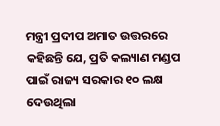ମନ୍ତ୍ରୀ ପ୍ରଦୀପ ଅମାତ ଉତ୍ତରରେ କହିଛନ୍ତି ଯେ, ପ୍ରତି କଲ୍ୟାଣ ମଣ୍ଡପ ପାଇଁ ରାଜ୍ୟ ସରକାର ୧୦ ଲକ୍ଷ ଦେଉଥିଲା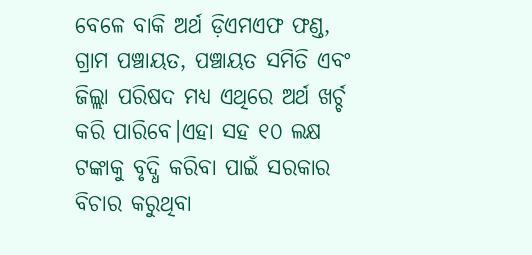ବେଳେ ବାକି ଅର୍ଥ ଡ଼ିଏମଏଫ ଫଣ୍ଡ, ଗ୍ରାମ ପଞ୍ଚାୟତ, ପଞ୍ଚାୟତ ସମିତି ଏବଂ ଜିଲ୍ଲା ପରିଷଦ ମଧ୍ୟ ଏଥିରେ ଅର୍ଥ ଖର୍ଚ୍ଚ କରି ପାରିବେ।ଏହା ସହ ୧୦ ଲକ୍ଷ ଟଙ୍କାକୁ ବୃଦ୍ଧି କରିବା ପାଇଁ ସରକାର ବିଚାର କରୁଥିବା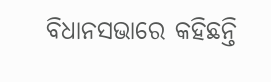ବିଧାନସଭାରେ କହିଛନ୍ତି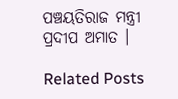ପଞ୍ଚୟତିରାଜ ମନ୍ତ୍ରୀ ପ୍ରଦୀପ ଅମାତ ।

Related Posts